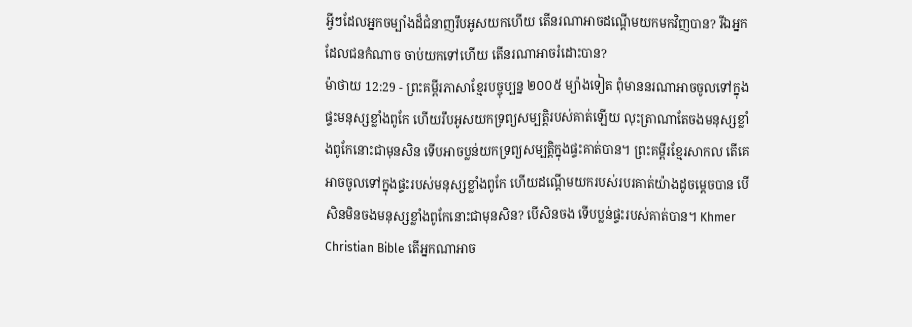អ្វីៗដែលអ្នកចម្បាំងដ៏ជំនាញរឹបអូសយកហើយ តើនរណាអាចដណ្ដើមយកមកវិញបាន? រីឯអ្នកដែលជនកំណាច ចាប់យកទៅហើយ តើនរណាអាចរំដោះបាន?
ម៉ាថាយ 12:29 - ព្រះគម្ពីរភាសាខ្មែរបច្ចុប្បន្ន ២០០៥ ម្យ៉ាងទៀត ពុំមាននរណាអាចចូលទៅក្នុងផ្ទះមនុស្សខ្លាំងពូកែ ហើយរឹបអូសយកទ្រព្យសម្បត្តិរបស់គាត់ឡើយ លុះត្រាណាតែចងមនុស្សខ្លាំងពូកែនោះជាមុនសិន ទើបអាចប្លន់យកទ្រព្យសម្បត្តិក្នុងផ្ទះគាត់បាន។ ព្រះគម្ពីរខ្មែរសាកល តើគេអាចចូលទៅក្នុងផ្ទះរបស់មនុស្សខ្លាំងពូកែ ហើយដណ្ដើមយករបស់របរគាត់យ៉ាងដូចម្ដេចបាន បើសិនមិនចងមនុស្សខ្លាំងពូកែនោះជាមុនសិន? បើសិនចង ទើបប្លន់ផ្ទះរបស់គាត់បាន។ Khmer Christian Bible តើអ្នកណាអាច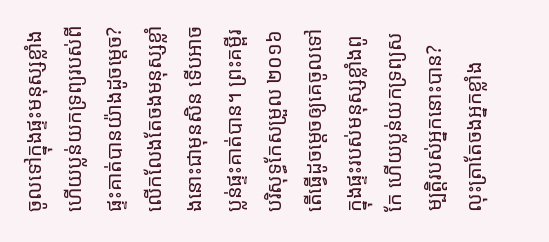ចូលទៅក្នុងផ្ទះមនុស្សខ្លាំង ហើយប្លន់យកទ្រព្យរបស់ពីផ្ទះគាត់បានយ៉ាងដូចម្ដេច? លើកលែងតែចងមនុស្សខ្លាំងនោះជាមុនសិន ទើបអាចប្លន់ផ្ទះគាត់បាន។ ព្រះគម្ពីរបរិសុទ្ធកែសម្រួល ២០១៦ តើធ្វើដូចម្តេចឲ្យគេចូលទៅក្នុងផ្ទះរបស់មនុស្សខ្លាំងពូកែ ហើយប្លន់យកទ្រព្យសម្បត្តិរបស់អ្នកនោះបាន? លុះត្រាតែចងអ្នកខ្លាំង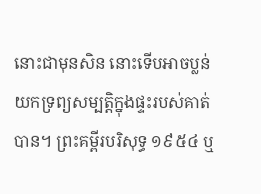នោះជាមុនសិន នោះទើបអាចប្លន់យកទ្រព្យសម្បត្តិក្នុងផ្ទះរបស់គាត់បាន។ ព្រះគម្ពីរបរិសុទ្ធ ១៩៥៤ ឬ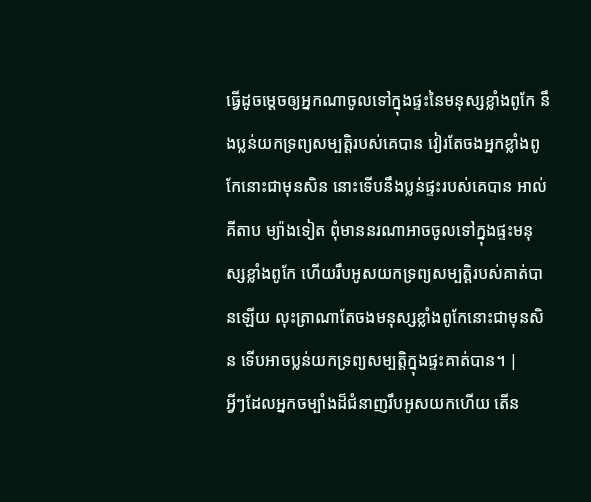ធ្វើដូចម្តេចឲ្យអ្នកណាចូលទៅក្នុងផ្ទះនៃមនុស្សខ្លាំងពូកែ នឹងប្លន់យកទ្រព្យសម្បត្តិរបស់គេបាន វៀរតែចងអ្នកខ្លាំងពូកែនោះជាមុនសិន នោះទើបនឹងប្លន់ផ្ទះរបស់គេបាន អាល់គីតាប ម្យ៉ាងទៀត ពុំមាននរណាអាចចូលទៅក្នុងផ្ទះមនុស្សខ្លាំងពូកែ ហើយរឹបអូសយកទ្រព្យសម្បត្តិរបស់គាត់បានឡើយ លុះត្រាណាតែចងមនុស្សខ្លាំងពូកែនោះជាមុនសិន ទើបអាចប្លន់យកទ្រព្យសម្បត្តិក្នុងផ្ទះគាត់បាន។ |
អ្វីៗដែលអ្នកចម្បាំងដ៏ជំនាញរឹបអូសយកហើយ តើន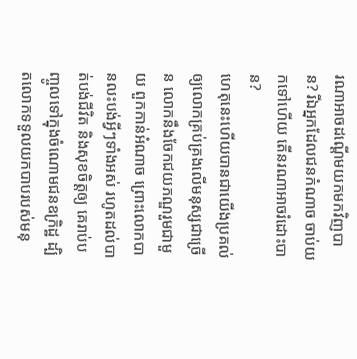រណាអាចដណ្ដើមយកមកវិញបាន? រីឯអ្នកដែលជនកំណាច ចាប់យកទៅហើយ តើនរណាអាចរំដោះបាន?
ហេតុនេះហើយបានជាយើងប្រគល់ ឲ្យលោកគ្រប់គ្រងលើមនុស្សជាច្រើន លោកនឹងចែកជយភណ្ឌរួមជាមួយ ពួកកាន់អំណាច ព្រោះលោកបានលះបង់អ្វីៗទាំងអស់ រហូតដល់បាត់បង់ជីវិត និងសុខចិត្តឲ្យ គេរាប់បញ្ចូលទៅក្នុងចំណោមជនឧក្រិដ្ឋ ដ្បិតលោកទទួលយកបាបរបស់មនុ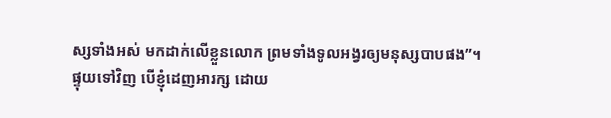ស្សទាំងអស់ មកដាក់លើខ្លួនលោក ព្រមទាំងទូលអង្វរឲ្យមនុស្សបាបផង”។
ផ្ទុយទៅវិញ បើខ្ញុំដេញអារក្ស ដោយ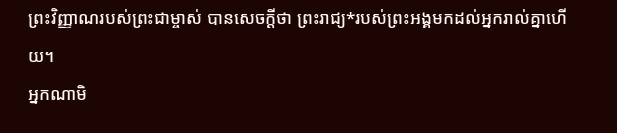ព្រះវិញ្ញាណរបស់ព្រះជាម្ចាស់ បានសេចក្ដីថា ព្រះរាជ្យ*របស់ព្រះអង្គមកដល់អ្នករាល់គ្នាហើយ។
អ្នកណាមិ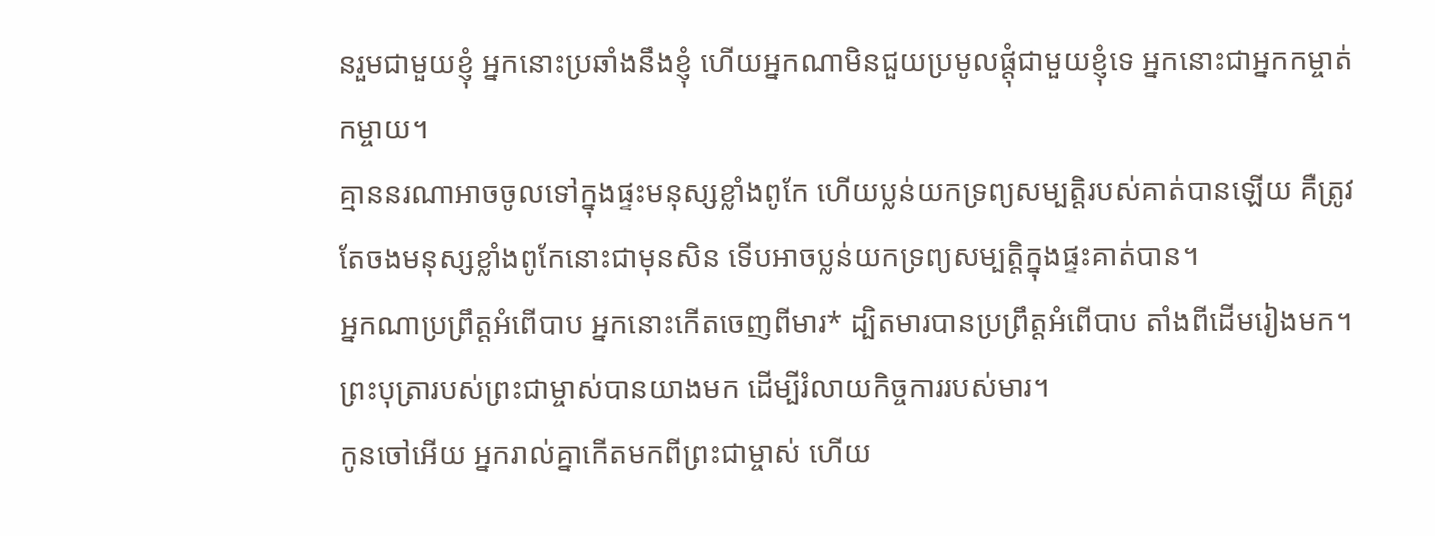នរួមជាមួយខ្ញុំ អ្នកនោះប្រឆាំងនឹងខ្ញុំ ហើយអ្នកណាមិនជួយប្រមូលផ្ដុំជាមួយខ្ញុំទេ អ្នកនោះជាអ្នកកម្ចាត់កម្ចាយ។
គ្មាននរណាអាចចូលទៅក្នុងផ្ទះមនុស្សខ្លាំងពូកែ ហើយប្លន់យកទ្រព្យសម្បត្តិរបស់គាត់បានឡើយ គឺត្រូវតែចងមនុស្សខ្លាំងពូកែនោះជាមុនសិន ទើបអាចប្លន់យកទ្រព្យសម្បត្តិក្នុងផ្ទះគាត់បាន។
អ្នកណាប្រព្រឹត្តអំពើបាប អ្នកនោះកើតចេញពីមារ* ដ្បិតមារបានប្រព្រឹត្តអំពើបាប តាំងពីដើមរៀងមក។ ព្រះបុត្រារបស់ព្រះជាម្ចាស់បានយាងមក ដើម្បីរំលាយកិច្ចការរបស់មារ។
កូនចៅអើយ អ្នករាល់គ្នាកើតមកពីព្រះជាម្ចាស់ ហើយ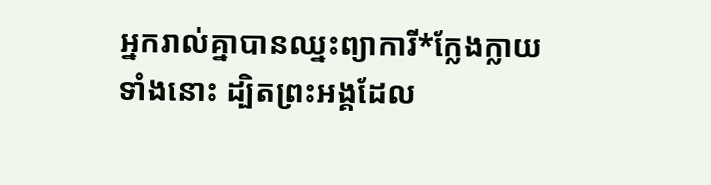អ្នករាល់គ្នាបានឈ្នះព្យាការី*ក្លែងក្លាយទាំងនោះ ដ្បិតព្រះអង្គដែល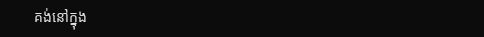គង់នៅក្នុង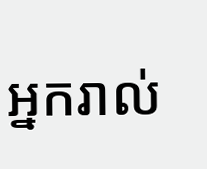អ្នករាល់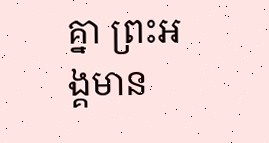គ្នា ព្រះអង្គមាន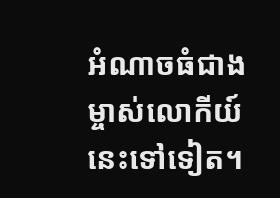អំណាចធំជាងម្ចាស់លោកីយ៍នេះទៅទៀត។